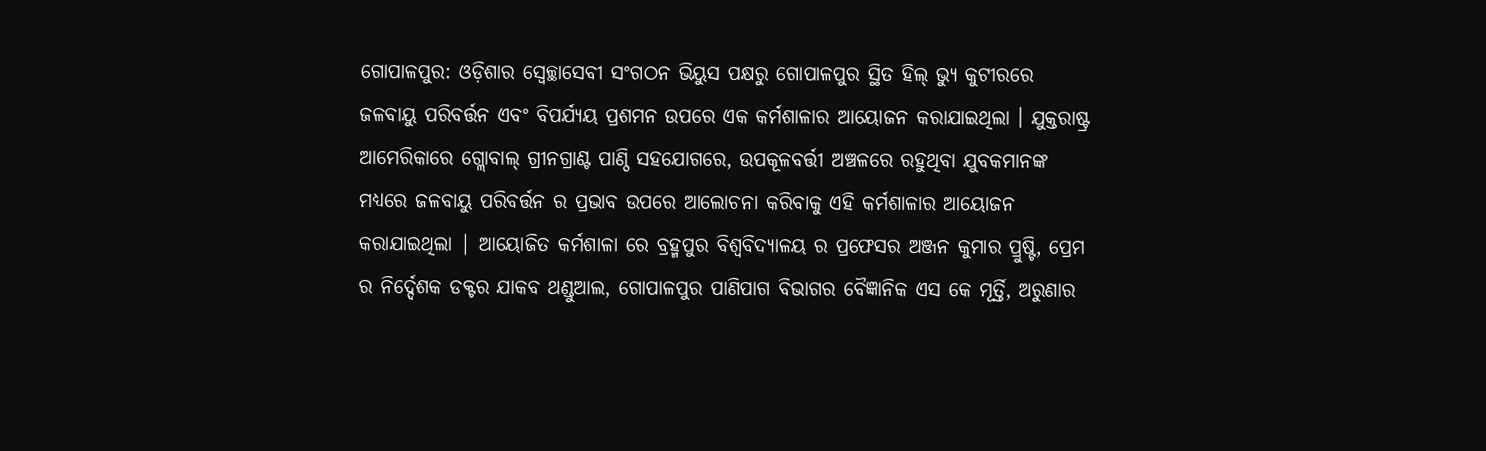ଗୋପାଳପୁର: ଓଡ଼ିଶାର ସ୍ବେଚ୍ଛାସେବୀ ସଂଗଠନ ଭିୟୁସ ପକ୍ଷରୁ ଗୋପାଳପୁର ସ୍ଥିତ ହିଲ୍ ଭ୍ୟୁ କୁଟୀରରେ ଜଳବାୟୁ ପରିବର୍ତ୍ତନ ଏବଂ ବିପର୍ଯ୍ୟୟ ପ୍ରଶମନ ଉପରେ ଏକ କର୍ମଶାଳାର ଆୟୋଜନ କରାଯାଇଥିଲା । ଯୁକ୍ତରାଷ୍ଟ୍ର ଆମେରିକାରେ ଗ୍ଲୋବାଲ୍ ଗ୍ରୀନଗ୍ରାଣ୍ଟ ପାଣ୍ଠି ସହଯୋଗରେ, ଉପକୂଳବର୍ତ୍ତୀ ଅଞ୍ଚଳରେ ରହୁଥିବା ଯୁବକମାନଙ୍କ ମଧ୍ୟରେ ଜଳବାୟୁ ପରିବର୍ତ୍ତନ ର ପ୍ରଭାବ ଉପରେ ଆଲୋଚନା କରିବାକୁ ଏହି କର୍ମଶାଳାର ଆୟୋଜନ କରାଯାଇଥିଲା | ଆୟୋଜିତ କର୍ମଶାଳା ରେ ବ୍ରହ୍ମପୁର ବିଶ୍ଵବିଦ୍ୟାଳୟ ର ପ୍ରଫେସର ଅଞ୍ଜନ କୁମାର ପ୍ରୁଷ୍ଟି, ପ୍ରେମ ର ନିର୍ଦ୍ଦେଶକ ଡକ୍ଟର ଯାକବ ଥଣ୍ଡୁଆଲ, ଗୋପାଳପୁର ପାଣିପାଗ ବିଭାଗର ବୈଜ୍ଞାନିକ ଏସ କେ ମୂର୍ତ୍ତି, ଅରୁଣାର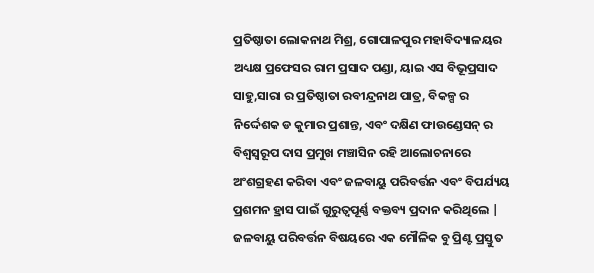ପ୍ରତିଷ୍ଠାତା ଲୋକନାଥ ମିଶ୍ର, ଗୋପାଳପୁର ମହାବିଦ୍ୟାଳୟର ଅଧ୍ୟକ୍ଷ ପ୍ରଫେସର ରାମ ପ୍ରସାଦ ପଣ୍ଡା, ୟାଇ ଏସ ବିଭୂପ୍ରସାଦ ସାହୁ,ସାରା ର ପ୍ରତିଷ୍ଠାତା ରବୀନ୍ଦ୍ରନାଥ ପାତ୍ର, ବିକଳ୍ପ ର ନିର୍ଦ୍ଦେଶକ ଡ କୁମାର ପ୍ରଶାନ୍ତ, ଏବଂ ଦକ୍ଷିଣ ଫାଉଣ୍ଡେସନ୍ ର ବିଶ୍ୱସ୍ବରୂପ ଦାସ ପ୍ରମୁଖ ମଞ୍ଚାସିନ ରହି ଆଲୋଚନାରେ ଅଂଶଗ୍ରହଣ କରିବା ଏବଂ ଜଳବାୟୁ ପରିବର୍ତ୍ତନ ଏବଂ ବିପର୍ଯ୍ୟୟ ପ୍ରଶମନ ହ୍ରାସ ପାଇଁ ଗୁରୁତ୍ୱପୂର୍ଣ୍ଣ ବକ୍ତବ୍ୟ ପ୍ରଦାନ କରିଥିଲେ | ଜଳବାୟୁ ପରିବର୍ତ୍ତନ ବିଷୟରେ ଏକ ମୌଳିକ ବୁ ପ୍ରିଣ୍ଟ ପ୍ରସ୍ତୁତ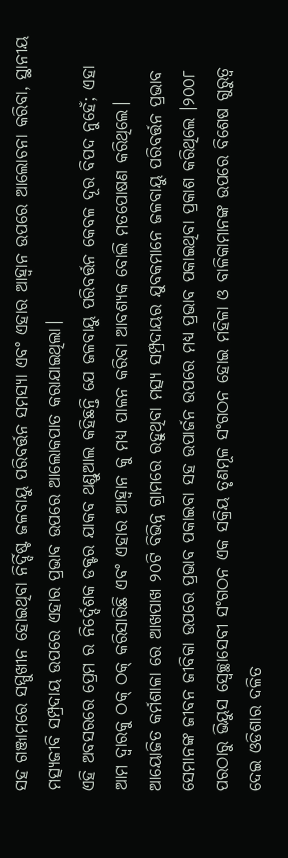ସହ ଗଞ୍ଜାମରେ ସମ୍ମୁଖୀନ ହୋଇଥିବା ନିର୍ଦ୍ଦିଷ୍ଟ ଜଳବାୟୁ ପରିବର୍ତ୍ତନ ସମସ୍ୟା ଏବଂ ଏହାର ଆହ୍ବାନ ଉପରେ ଆଲୋଚନା କରିବା, ସ୍ଥାନୀୟ ମତ୍ସ୍ୟଜୀବି ସମ୍ପ୍ରଦାୟ ଉପରେ ଏହାର ପ୍ରଭାବ ଉପରେ ଆଲୋକପାତ କରାଯାଇଥିଲା।
ଏହି ଅବସରରେ ପ୍ରେମ ର ନିର୍ଦ୍ଦେଶକ ଡକ୍ଟର ଯାକବ ଥଣ୍ଡୁଆଲ କହିଛନ୍ତି ଯେ ଜଳବାୟୁ ପରିବର୍ତ୍ତନ କେବଳ ଦୂର ବିପଦ ନୁହେଁ; ଏହା ଆମ ଦ୍ୱାରକୁ ଠକ୍ ଠକ୍ କରିସାରିଛି ଏବଂ ଏହାର ଆହ୍ବାନ କୁ ମଧ୍ୟ ପାଳନ କରିବା ଆବଶ୍ୟକ ବୋଲି ମତପୋଷଣ କରିଥିଲେ। ଆୟୋଜିତ କର୍ମଶାଳା ରେ ଆଖପାଖ ୨୦ଟି ବିଭିନ୍ନ ଗ୍ରାମରେ ରହୁଥିବା ମତ୍ସ୍ୟ ସମ୍ପ୍ରଦାୟର ଯୁବକମାନେ ଜଳବାୟୁ ପରିବର୍ତ୍ତନ ପ୍ରଭାବ ସେମାନଙ୍କ ଜୀବନ ଜୀବିକା ଉପରେ ପ୍ରଭାବ ପକାଇବା ସହ ଉପାର୍ଜନ ଉପରେ ମଧ୍ୟ ପ୍ରଭାବ ପକାଇଥିବା ପ୍ରକାଶ କରିଥିଲେ ।୨୦୦୮ ପରଠାରୁ ଭିୟୁସ ସ୍ବେଚ୍ଛାସେବୀ ସଂଗଠନ ଏକ ସକ୍ରିୟ ତୃଣମୂଳ ସଂଗଠନ ହୋଇ ମହିଳା ଓ ବାଳିକାମାନଙ୍କ ଉପରେ ବିଶେଷ ଗୁରୁତ୍ୱ ଦେଇ ଓଡିଶାର ଦଳିତ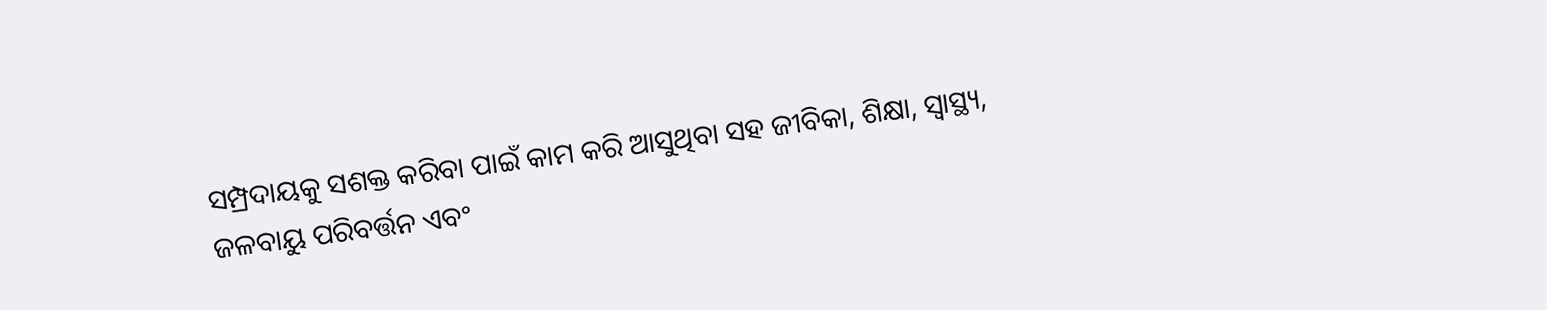ସମ୍ପ୍ରଦାୟକୁ ସଶକ୍ତ କରିବା ପାଇଁ କାମ କରି ଆସୁଥିବା ସହ ଜୀବିକା, ଶିକ୍ଷା, ସ୍ୱାସ୍ଥ୍ୟ, ଜଳବାୟୁ ପରିବର୍ତ୍ତନ ଏବଂ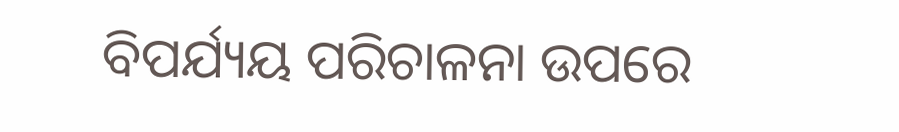ବିପର୍ଯ୍ୟୟ ପରିଚାଳନା ଉପରେ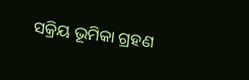ସକ୍ରିୟ ଭୂମିକା ଗ୍ରହଣ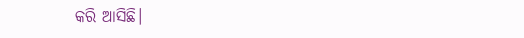କରି ଆସିଛି।